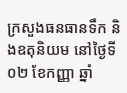ក្រសួងធនធានទឹក និងឧតុនិយម នៅថ្ងៃទី០២ ខែកញ្ញា ឆ្នាំ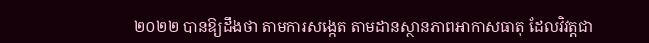២០២២ បានឱ្យដឹងថា តាមការសង្កេត តាមដានស្ថានភាពអាកាសធាតុ ដែលវិវត្តជា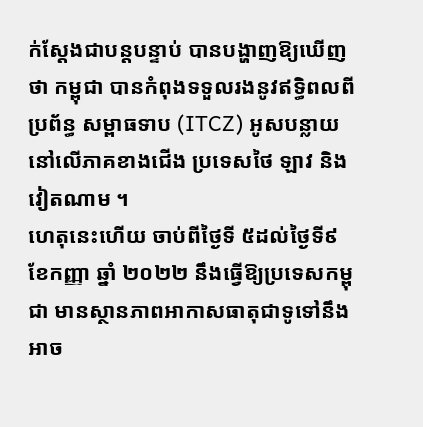ក់ស្ដែងជាបន្តបន្ទាប់ បានបង្ហាញឱ្យឃើញថា កម្ពុជា បានកំពុងទទួលរងនូវឥទ្ធិពលពីប្រព័ន្ធ សម្ពាធទាប (ITCZ) អូសបន្លាយនៅលើភាគខាងជើង ប្រទេសថៃ ឡាវ និងវៀតណាម ។
ហេតុនេះហើយ ចាប់ពីថ្ងៃទី ៥ដល់ថ្ងៃទី៩ ខែកញ្ញា ឆ្នាំ ២០២២ នឹងធ្វើឱ្យប្រទេសកម្ពុជា មានស្ថានភាពអាកាសធាតុជាទូទៅនឹងអាច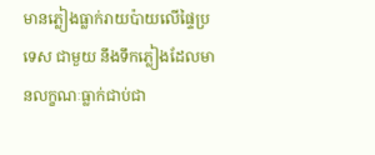មានភ្លៀងធ្លាក់រាយប៉ាយលើផ្ទៃប្រទេស ជាមួយ នឹងទឹកភ្លៀងដែលមានលក្ខណៈធ្លាក់ជាប់ជា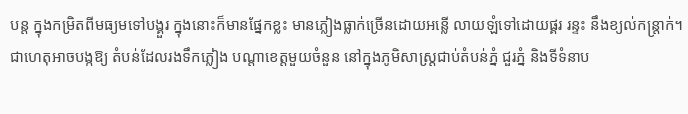បន្ត ក្នុងកម្រិតពីមធ្យមទៅបង្គួរ ក្នុងនោះក៏មានផ្នែកខ្លះ មានភ្លៀងធ្លាក់ច្រើនដោយអន្លើ លាយឡំទៅដោយផ្គរ រន្ទះ នឹងខ្យល់កន្ត្រាក់។
ជាហេតុអាចបង្កឱ្យ តំបន់ដែលរងទឹកភ្លៀង បណ្តាខេត្តមួយចំនួន នៅក្នុងភូមិសាស្ត្រជាប់តំបន់ភ្នំ ជួរភ្នំ និងទីទំនាប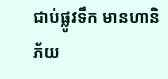ជាប់ផ្លូវទឹក មានហានិភ័យ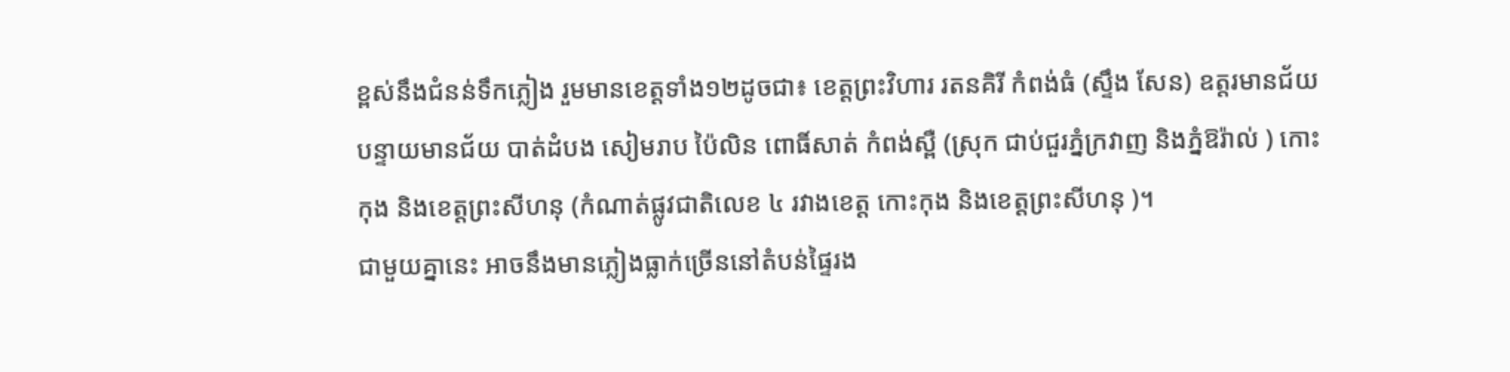ខ្ពស់នឹងជំនន់ទឹកភ្លៀង រួមមានខេត្តទាំង១២ដូចជា៖ ខេត្តព្រះវិហារ រតនគិរី កំពង់ធំ (ស្ទឹង សែន) ឧត្តរមានជ័យ បន្ទាយមានជ័យ បាត់ដំបង សៀមរាប ប៉ៃលិន ពោធិ៍សាត់ កំពង់ស្ពឺ (ស្រុក ជាប់ជួរភ្នំក្រវាញ និងភ្នំឱរ៉ាល់ ) កោះកុង និងខេត្តព្រះសីហនុ (កំណាត់ផ្លូវជាតិលេខ ៤ រវាងខេត្ត កោះកុង និងខេត្តព្រះសីហនុ )។
ជាមួយគ្នានេះ អាចនឹងមានភ្លៀងធ្លាក់ច្រើននៅតំបន់ផ្ទៃរង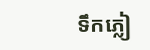ទឹកភ្លៀ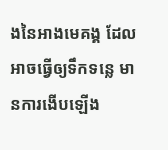ងនៃអាងមេគង្គ ដែល អាចធ្វើឲ្យទឹកទន្លេ មានការងើបឡើង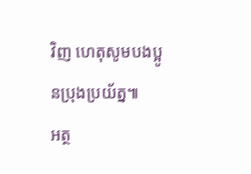វិញ ហេតុសូមបងប្អូនប្រុងប្រយ័ត្ន៕
អត្ថ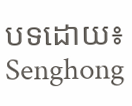បទដោយ៖ Senghong